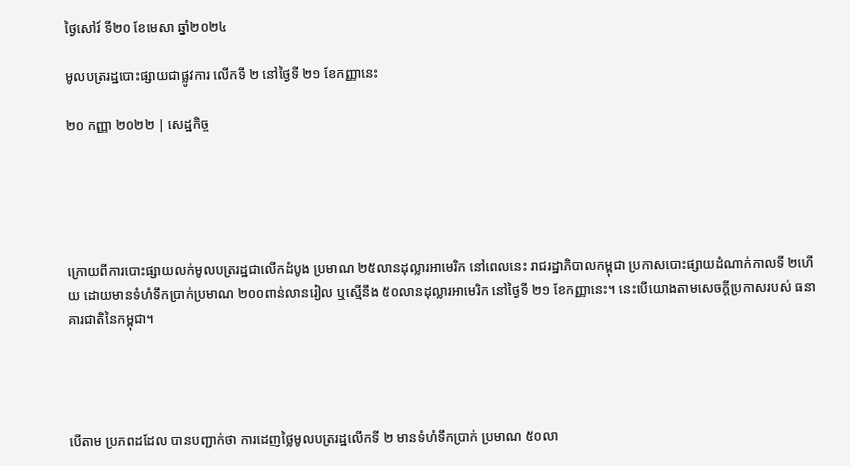ថ្ងៃសៅរ៍ ទី២០ ខែមេសា ឆ្នាំ២០២៤

មូលបត្ររដ្ឋបោះផ្សាយជាផ្លូវការ លើកទី ២ នៅថ្ងៃទី ២១ ខែកញ្ញានេះ

២០ កញ្ញា ២០២២ | សេដ្ឋកិច្ច





ក្រោយពីការបោះផ្សាយលក់មូលបត្ររដ្ឋជាលើកដំបូង ប្រមាណ ២៥លានដុល្លារអាមេរិក នៅពេលនេះ រាជរដ្ឋាភិបាលកម្ពុជា ប្រកាសបោះផ្សាយដំណាក់កាលទី ២ហើយ ដោយមានទំហំទឹកប្រាក់ប្រមាណ ២០០ពាន់លានរៀល ឬស្មើនឹង ៥០លានដុល្លារអាមេរិក នៅថ្ងៃទី ២១ ខែកញ្ញានេះ។ នេះបើយោងតាមសេចក្តីប្រកាសរបស់ ធនាគារជាតិនៃកម្ពុជា។




បើតាម ប្រភពដដែល បានបញ្ជាក់ថា ការដេញថ្លៃមូលបត្ររដ្ឋលើកទី ២ មានទំហំទឹកប្រាក់ ប្រមាណ ៥០លា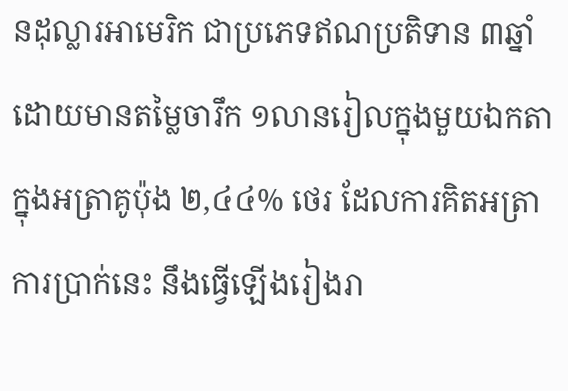នដុល្លារអាមេរិក ជាប្រភេទឥណប្រតិទាន ៣ឆ្នាំ ដោយមានតម្លៃចារឹក ១លានរៀលក្នុងមួយឯកតា ក្នុងអត្រាគូប៉ុង ២,៤៤% ថេរ ដែលការគិតអត្រាការប្រាក់នេះ នឹងធ្វើឡើងរៀងរា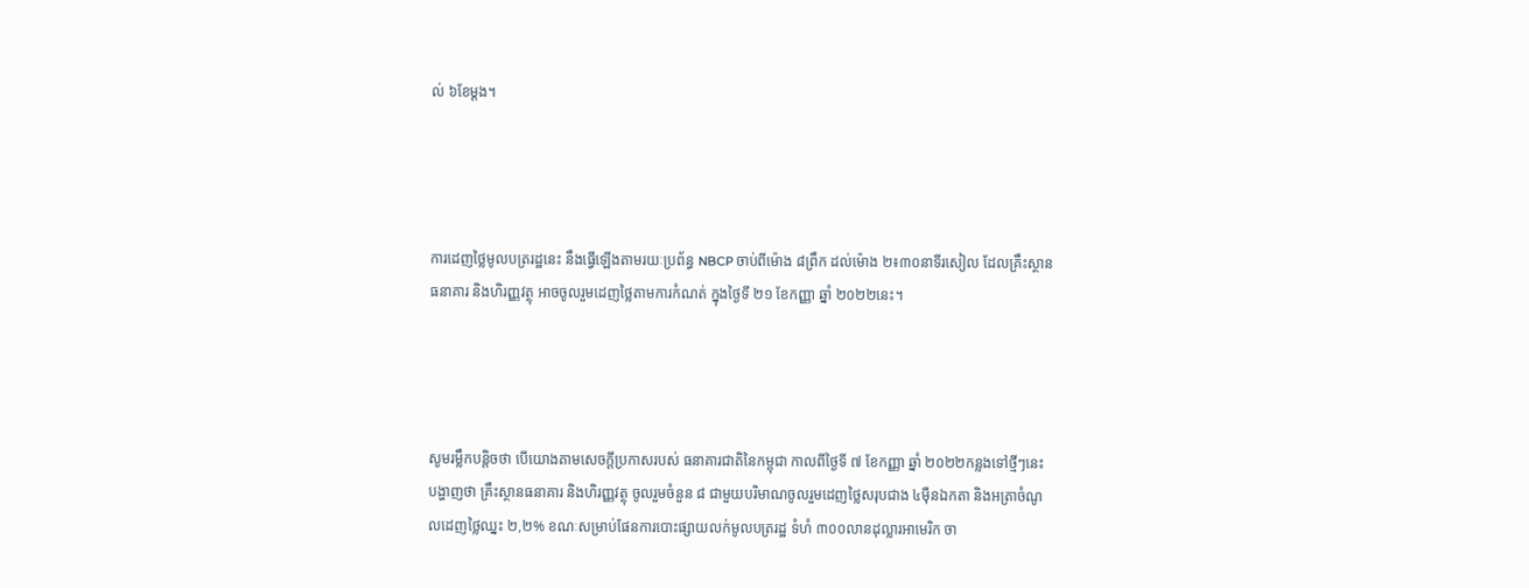ល់ ៦ខែម្តង។




ការដេញថ្លៃមូលបត្ររដ្ឋនេះ នឹងធ្វើឡើងតាមរយៈប្រព័ន្ធ NBCP ចាប់ពីម៉ោង ៨ព្រឹក ដល់ម៉ោង ២៖៣០នាទីរសៀល ដែលគ្រឹះស្ថានធនាគារ និងហិរញ្ញវត្ថុ អាចចូលរួមដេញថ្លៃតាមការកំណត់ ក្នុងថ្ងៃទី ២១ ខែកញ្ញា ឆ្នាំ ២០២២នេះ។




សូមរម្លឹកបន្តិចថា បើយោងតាមសេចក្តីប្រកាសរបស់ ធនាគារជាតិនៃកម្ពុជា កាលពីថ្ងៃទី ៧ ខែកញ្ញា ឆ្នាំ ២០២២កន្លងទៅថ្មីៗនេះ បង្ហាញថា គ្រឹះស្ថានធនាគារ និងហិរញ្ញវត្ថុ ចូលរួមចំនួន ៨ ជាមួយបរិមាណចូលរួមដេញថ្លៃសរុបជាង ៤ម៉ឺនឯកតា និងអត្រាចំណូលដេញថ្លៃឈ្នះ ២,២% ខណៈសម្រាប់ផែនការបោះផ្សាយលក់មូលបត្ររដ្ឋ ទំហំ ៣០០លានដុល្លារអាមេរិក ចា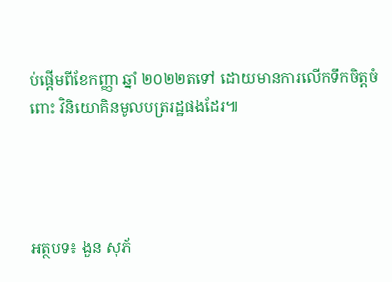ប់ផ្តើមពីខែកញ្ញា ឆ្នាំ ២០២២តទៅ ដោយមានការលើកទឹកចិត្តចំពោះ វិនិយោគិនមូលបត្ររដ្ឋផងដែរ៕




អត្ថបទ៖ ងួន សុភ័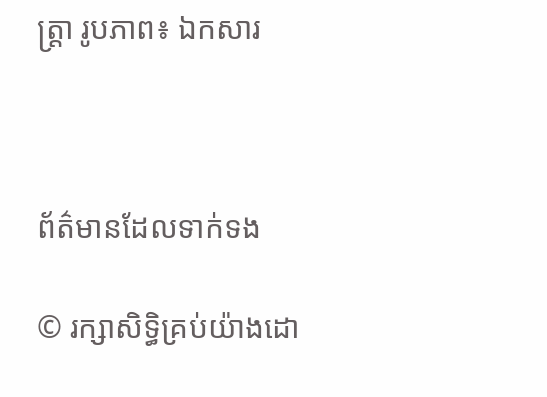ត្រ្តា រូបភាព៖ ឯកសារ



ព័ត៌មានដែលទាក់ទង

© រក្សាសិទ្ធិគ្រប់យ៉ាងដោ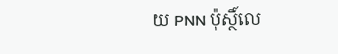យ PNN ប៉ុស្ថិ៍លេ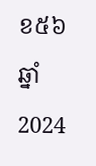ខ៥៦ ឆ្នាំ 2024